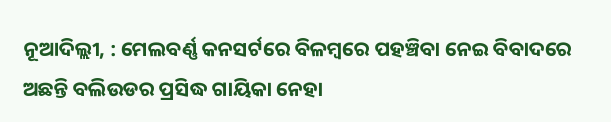ନୂଆଦିଲ୍ଲୀ, : ମେଲବର୍ଣ୍ଣ କନସର୍ଟରେ ବିଳମ୍ବରେ ପହଞ୍ଚିବା ନେଇ ବିବାଦରେ ଅଛନ୍ତି ବଲିଉଡର ପ୍ରସିଦ୍ଧ ଗାୟିକା ନେହା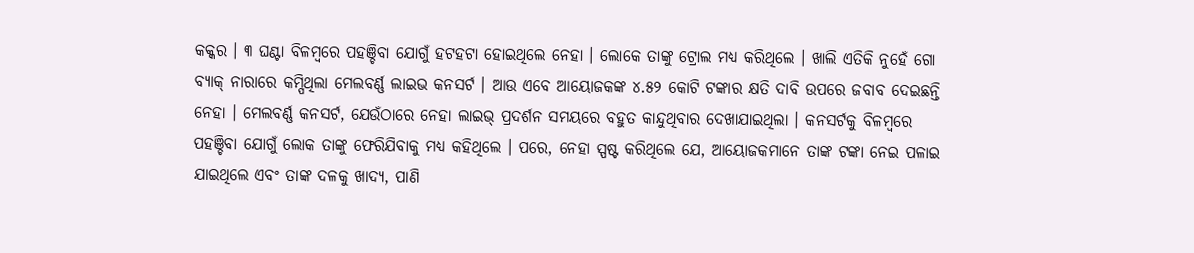କକ୍କର । ୩ ଘଣ୍ଟା ବିଳମ୍ବରେ ପହଞ୍ଚିବା ଯୋଗୁଁ ହଟହଟା ହୋଇଥିଲେ ନେହା । ଲୋକେ ତାଙ୍କୁ ଟ୍ରୋଲ ମଧ୍ୟ କରିଥିଲେ । ଖାଲି ଏତିକି ନୁହେଁ ଗୋ ବ୍ୟାକ୍ ନାରାରେ କମ୍ପିଥିଲା ମେଲବର୍ଣ୍ଣ ଲାଇଭ କନସର୍ଟ । ଆଉ ଏବେ ଆୟୋଜକଙ୍କ ୪.୫୨ କୋଟି ଟଙ୍କାର କ୍ଷତି ଦାବି ଉପରେ ଜବାବ ଦେଇଛନ୍ତି ନେହା । ମେଲବର୍ଣ୍ଣ କନସର୍ଟ, ଯେଉଁଠାରେ ନେହା ଲାଇଭ୍ ପ୍ରଦର୍ଶନ ସମୟରେ ବହୁତ କାନ୍ଦୁଥିବାର ଦେଖାଯାଇଥିଲା । କନସର୍ଟକୁ ବିଳମ୍ବରେ ପହଞ୍ଚିବା ଯୋଗୁଁ ଲୋକ ତାଙ୍କୁ ଫେରିଯିବାକୁ ମଧ୍ୟ କହିଥିଲେ । ପରେ, ନେହା ସ୍ପଷ୍ଟ କରିଥିଲେ ଯେ, ଆୟୋଜକମାନେ ତାଙ୍କ ଟଙ୍କା ନେଇ ପଳାଇ ଯାଇଥିଲେ ଏବଂ ତାଙ୍କ ଦଳକୁ ଖାଦ୍ୟ, ପାଣି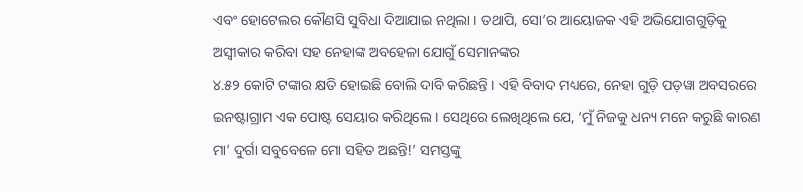ଏବଂ ହୋଟେଲର କୌଣସି ସୁବିଧା ଦିଆଯାଇ ନଥିଲା । ତଥାପି, ସୋ’ର ଆୟୋଜକ ଏହି ଅଭିଯୋଗଗୁଡ଼ିକୁ ଅସ୍ୱୀକାର କରିବା ସହ ନେହାଙ୍କ ଅବହେଳା ଯୋଗୁଁ ସେମାନଙ୍କର
୪.୫୨ କୋଟି ଟଙ୍କାର କ୍ଷତି ହୋଇଛି ବୋଲି ଦାବି କରିଛନ୍ତି । ଏହି ବିବାଦ ମଧ୍ୟରେ, ନେହା ଗୁଡ଼ି ପଡ଼ୱା ଅବସରରେ ଇନଷ୍ଟାଗ୍ରାମ ଏକ ପୋଷ୍ଟ ସେୟାର କରିଥିଲେ । ସେଥିରେ ଲେଖିଥିଲେ ଯେ, ‘ମୁଁ ନିଜକୁ ଧନ୍ୟ ମନେ କରୁଛି କାରଣ ମା’ ଦୁର୍ଗା ସବୁବେଳେ ମୋ ସହିତ ଅଛନ୍ତି!’ ସମସ୍ତଙ୍କୁ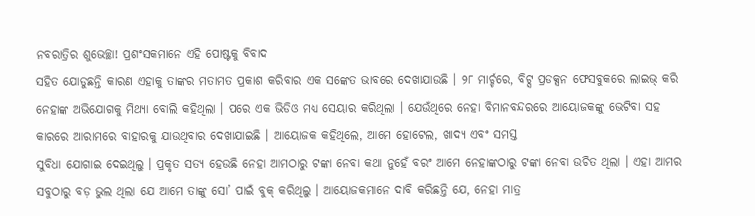ନବରାତ୍ରିର ଶୁଭେଚ୍ଛା! ପ୍ରଶଂସକମାନେ ଏହି ପୋଷ୍ଟକୁ ବିବାଦ
ସହିତ ଯୋଡୁଛନ୍ତି କାରଣ ଏହାକୁ ତାଙ୍କର ମତାମତ ପ୍ରକାଶ କରିବାର ଏକ ସଙ୍କେତ ଭାବରେ ଦେଖାଯାଉଛି । ୨୮ ମାର୍ଚ୍ଚରେ, ବିଟ୍ସ ପ୍ରଡକ୍ସନ ଫେସବୁକରେ ଲାଇଭ୍ କରି ନେହାଙ୍କ ଅଭିଯୋଗକୁ ମିଥ୍ୟା ବୋଲି କହିଥିଲା । ପରେ ଏକ ଭିଡିଓ ମଧ୍ୟ ସେୟାର କରିଥିଲା । ଯେଉଁଥିରେ ନେହା ବିମାନବନ୍ଦରରେ ଆୟୋଜକଙ୍କୁ ଭେଟିବା ସହ କାରରେ ଆରାମରେ ବାହାରକୁ ଯାଉଥିବାର ଦେଖାଯାଇଛି । ଆୟୋଜକ କହିଥିଲେ, ଆମେ ହୋଟେଲ, ଖାଦ୍ୟ ଏବଂ ସମସ୍ତ
ସୁବିଧା ଯୋଗାଇ ଦେଇଥିଲୁ । ପ୍ରକୃତ ସତ୍ୟ ହେଉଛି ନେହା ଆମଠାରୁ ଟଙ୍କା ନେବା କଥା ନୁହେଁ ବରଂ ଆମେ ନେହାଙ୍କଠାରୁ ଟଙ୍କା ନେବା ଉଚିତ ଥିଲା । ଏହା ଆମର ସବୁଠାରୁ ବଡ଼ ଭୁଲ ଥିଲା ଯେ ଆମେ ତାଙ୍କୁ ସୋ’ ପାଇଁ ବୁକ୍ କରିଥିଲୁ । ଆୟୋଜକମାନେ ଦାବି କରିଛନ୍ତି ଯେ, ନେହା ମାତ୍ର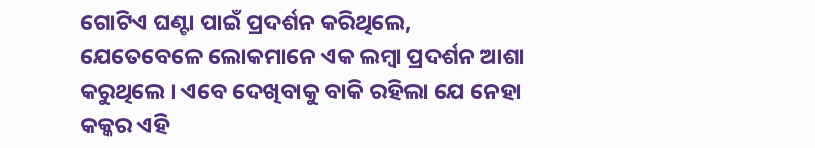ଗୋଟିଏ ଘଣ୍ଟା ପାଇଁ ପ୍ରଦର୍ଶନ କରିଥିଲେ, ଯେତେବେଳେ ଲୋକମାନେ ଏକ ଲମ୍ବା ପ୍ରଦର୍ଶନ ଆଶା କରୁଥିଲେ । ଏବେ ଦେଖିବାକୁ ବାକି ରହିଲା ଯେ ନେହା କକ୍କର ଏହି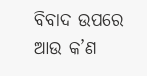ବିବାଦ ଉପରେ ଆଉ କ’ଣ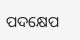ପଦକ୍ଷେପ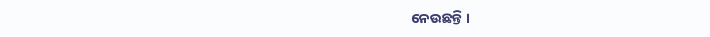ନେଉଛନ୍ତି ।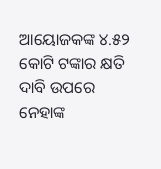ଆୟୋଜକଙ୍କ ୪.୫୨ କୋଟି ଟଙ୍କାର କ୍ଷତି ଦାବି ଉପରେ ନେହାଙ୍କ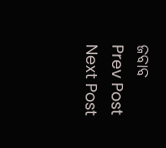ଜବାବ
Prev Post
Next Post